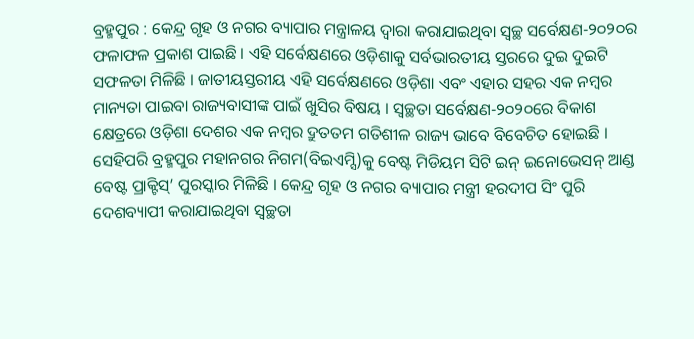ବ୍ରହ୍ମପୁର : କେନ୍ଦ୍ର ଗୃହ ଓ ନଗର ବ୍ୟାପାର ମନ୍ତ୍ରାଳୟ ଦ୍ୱାରା କରାଯାଇଥିବା ସ୍ୱଚ୍ଛ ସର୍ବେକ୍ଷଣ-୨୦୨୦ର ଫଳାଫଳ ପ୍ରକାଶ ପାଇଛି । ଏହି ସର୍ବେକ୍ଷଣରେ ଓଡ଼ିଶାକୁ ସର୍ବଭାରତୀୟ ସ୍ତରରେ ଦୁଇ ଦୁଇଟି ସଫଳତା ମିଳିଛି । ଜାତୀୟସ୍ତରୀୟ ଏହି ସର୍ବେକ୍ଷଣରେ ଓଡ଼ିଶା ଏବଂ ଏହାର ସହର ଏକ ନମ୍ବର ମାନ୍ୟତା ପାଇବା ରାଜ୍ୟବାସୀଙ୍କ ପାଇଁ ଖୁସିର ବିଷୟ । ସ୍ୱଚ୍ଛତା ସର୍ବେକ୍ଷଣ-୨୦୨୦ରେ ବିକାଶ କ୍ଷେତ୍ରରେ ଓଡ଼ିଶା ଦେଶର ଏକ ନମ୍ବର ଦ୍ରୁତତମ ଗତିଶୀଳ ରାଜ୍ୟ ଭାବେ ବିବେଚିତ ହୋଇଛି । ସେହିପରି ବ୍ରହ୍ମପୁର ମହାନଗର ନିଗମ(ବିଇଏମ୍ସି)କୁ ବେଷ୍ଟ ମିଡିୟମ ସିଟି ଇନ୍ ଇନୋଭେସନ୍ ଆଣ୍ଡ ବେଷ୍ଟ ପ୍ରାକ୍ଟିସ୍’ ପୁରସ୍କାର ମିଳିଛି । କେନ୍ଦ୍ର ଗୃହ ଓ ନଗର ବ୍ୟାପାର ମନ୍ତ୍ରୀ ହରଦୀପ ସିଂ ପୁରି ଦେଶବ୍ୟାପୀ କରାଯାଇଥିବା ସ୍ୱଚ୍ଛତା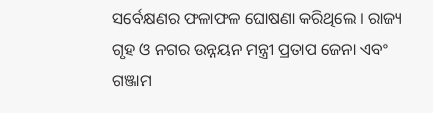ସର୍ବେକ୍ଷଣର ଫଳାଫଳ ଘୋଷଣା କରିଥିଲେ । ରାଜ୍ୟ ଗୃହ ଓ ନଗର ଉନ୍ନୟନ ମନ୍ତ୍ରୀ ପ୍ରତାପ ଜେନା ଏବଂ ଗଞ୍ଜାମ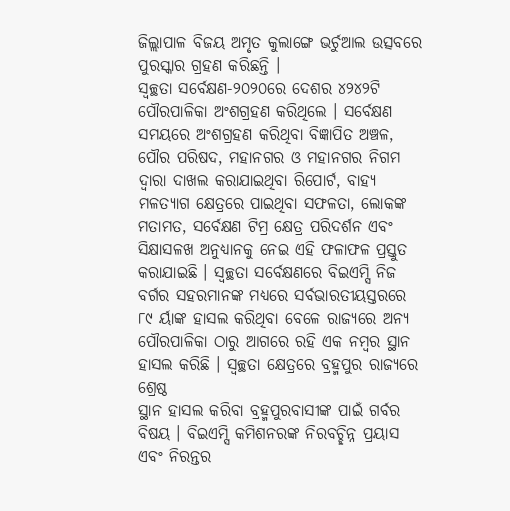ଜିଲ୍ଲାପାଳ ବିଜୟ ଅମୃତ କୁଲାଙ୍ଗେ ଭର୍ଚୁଆଲ ଉତ୍ସବରେ ପୁରସ୍କାର ଗ୍ରହଣ କରିଛନ୍ତି ।
ସ୍ୱଚ୍ଛତା ସର୍ବେକ୍ଷଣ-୨୦୨୦ରେ ଦେଶର ୪୨୪୨ଟି ପୌରପାଳିକା ଅଂଶଗ୍ରହଣ କରିଥିଲେ । ସର୍ବେକ୍ଷଣ ସମୟରେ ଅଂଶଗ୍ରହଣ କରିଥିବା ବିଜ୍ଞାପିତ ଅଞ୍ଚଳ, ପୌର ପରିଷଦ, ମହାନଗର ଓ ମହାନଗର ନିଗମ ଦ୍ୱାରା ଦାଖଲ କରାଯାଇଥିବା ରିପୋର୍ଟ, ବାହ୍ୟ ମଳତ୍ୟାଗ କ୍ଷେତ୍ରରେ ପାଇଥିବା ସଫଳତା, ଲୋକଙ୍କ ମତାମତ, ସର୍ବେକ୍ଷଣ ଟିମ୍ର କ୍ଷେତ୍ର ପରିଦର୍ଶନ ଏବଂ ସିକ୍ଷାସଳଖ ଅନୁଧ୍ୟାନକୁ ନେଇ ଏହି ଫଳାଫଳ ପ୍ରସ୍ତୁତ କରାଯାଇଛି । ସ୍ୱଚ୍ଛତା ସର୍ବେକ୍ଷଣରେ ବିଇଏମ୍ସି ନିଜ ବର୍ଗର ସହରମାନଙ୍କ ମଧ୍ୟରେ ସର୍ବଭାରତୀୟସ୍ତରରେ ୮୯ ର୍ୟାଙ୍କ ହାସଲ କରିଥିବା ବେଳେ ରାଜ୍ୟରେ ଅନ୍ୟ ପୌରପାଳିକା ଠାରୁ ଆଗରେ ରହି ଏକ ନମ୍ବର ସ୍ଥାନ ହାସଲ କରିଛି । ସ୍ୱଚ୍ଛତା କ୍ଷେତ୍ରରେ ବ୍ରହ୍ମପୁର ରାଜ୍ୟରେ ଶ୍ରେଷ୍ଠ
ସ୍ଥାନ ହାସଲ କରିବା ବ୍ରହ୍ମପୁରବାସୀଙ୍କ ପାଇଁ ଗର୍ବର ବିଷୟ । ବିଇଏମ୍ସି କମିଶନରଙ୍କ ନିରବଚ୍ଛିନ୍ନ ପ୍ରୟାସ ଏବଂ ନିରନ୍ତର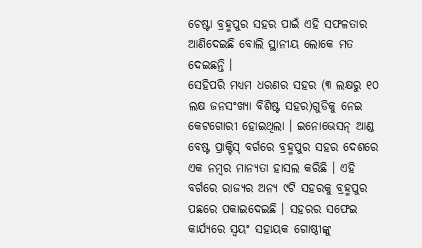ଚେଷ୍ଟା ବ୍ରହ୍ମପୁର ସହର ପାଇଁ ଏହି ସଫଳତାର ଆଣିଦେଇଛି ବୋଲି ସ୍ଥାନୀୟ ଲୋକେ ମତ ଦେଇଛନ୍ତି ।
ସେହିପରି ମଧ୍ୟମ ଧରଣର ସହର (୩ ଲକ୍ଷରୁ ୧୦ ଲକ୍ଷ ଜନସଂଖ୍ୟା ବିଶିଷ୍ଟ ସହର)ଗୁଡିକୁ ନେଇ କେଟଗୋରୀ ହୋଇଥିଲା । ଇନୋଭେସନ୍ ଆଣ୍ଡ ବେଷ୍ଟ ପ୍ରାକ୍ଟିସ୍ ବର୍ଗରେ ବ୍ରହ୍ମପୁର ସହର ଦେଶରେ ଏକ ନମ୍ବର ମାନ୍ୟତା ହାସଲ କରିଛି । ଏହି ବର୍ଗରେ ରାଜ୍ୟର ଅନ୍ୟ ୯ଟି ସହରକୁ ବ୍ରହ୍ମପୁର ପଛରେ ପକାଇଦେଇଛି । ସହରର ସଫେଇ କାର୍ଯ୍ୟରେ ସ୍ୱୟଂ ସହାୟକ ଗୋଷ୍ଠୀଙ୍କୁ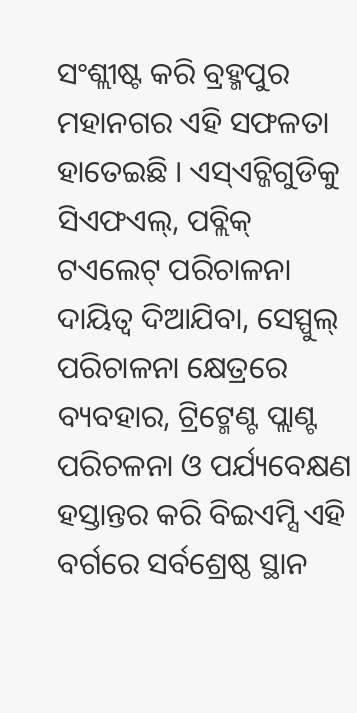ସଂଶ୍ଲୀଷ୍ଟ କରି ବ୍ରହ୍ମପୁର ମହାନଗର ଏହି ସଫଳତା ହାତେଇଛି । ଏସ୍ଏଚ୍ଜିଗୁଡିକୁ ସିଏଫଏଲ୍, ପବ୍ଲିକ୍ ଟଏଲେଟ୍ ପରିଚାଳନା ଦାୟିତ୍ୱ ଦିଆଯିବା, ସେସ୍ପୁଲ୍ ପରିଚାଳନା କ୍ଷେତ୍ରରେ ବ୍ୟବହାର, ଟ୍ରିଟ୍ମେଣ୍ଟ ପ୍ଲାଣ୍ଟ ପରିଚଳନା ଓ ପର୍ଯ୍ୟବେକ୍ଷଣ ହସ୍ତାନ୍ତର କରି ବିଇଏମ୍ସି ଏହି ବର୍ଗରେ ସର୍ବଶ୍ରେଷ୍ଠ ସ୍ଥାନ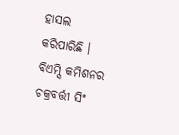ହାସଲ କରିପାରିଛି । ବିଏମ୍ସି କମିଶନର ଚକ୍ରବର୍ତ୍ତୀ ସିଂ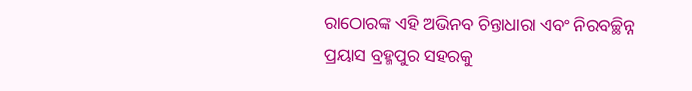ରାଠୋରଙ୍କ ଏହି ଅଭିନବ ଚିନ୍ତାଧାରା ଏବଂ ନିରବଚ୍ଛିନ୍ନ ପ୍ରୟାସ ବ୍ରହ୍ମପୁର ସହରକୁ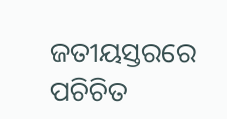ଜତୀୟସ୍ତରରେ ପଚିଚିତ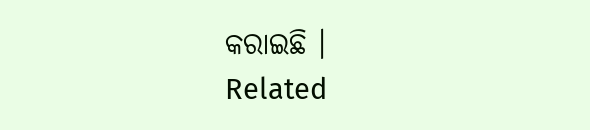କରାଇଛି ।
Related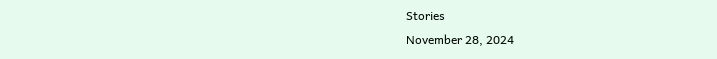Stories
November 28, 2024